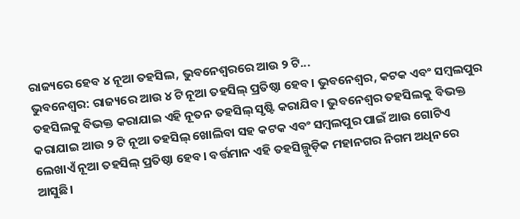ରାଜ୍ୟରେ ହେବ ୪ ନୂଆ ତହସିଲ, ଭୁବନେଶ୍ବରରେ ଆଉ ୨ ଟି...
ଭୁବନେଶ୍ୱର: ରାଜ୍ୟରେ ଆଉ ୪ ଟି ନୂଆ ତହସିଲ୍ ପ୍ରତିଷ୍ଠା ହେବ। ଭୁବନେଶ୍ୱର, କଟକ ଏବଂ ସମ୍ୱଲପୁର ତହସିଲକୁ ବିଭକ୍ତ କରାଯାଇ ଏହି ନୂତନ ତହସିଲ୍ ସୃଷ୍ଟି କରାଯିବ। ଭୁବନେଶ୍ୱର ତହସିଲକୁ ବିଭକ୍ତ କରାଯାଇ ଆଉ ୨ ଟି ନୂଆ ତହସିଲ୍ ଖୋଲିବା ସହ କଟକ ଏବଂ ସମ୍ୱଲପୁର ପାଇଁ ଆଉ ଗୋଟିଏ ଲେଖାଏଁ ନୂଆ ତହସିଲ୍ ପ୍ରତିଷ୍ଠା ହେବ। ବର୍ତ୍ତମାନ ଏହି ତହସିଲ୍ଗୁଡ଼ିକ ମହାନଗର ନିଗମ ଅଧିନରେ ଆସୁଛି।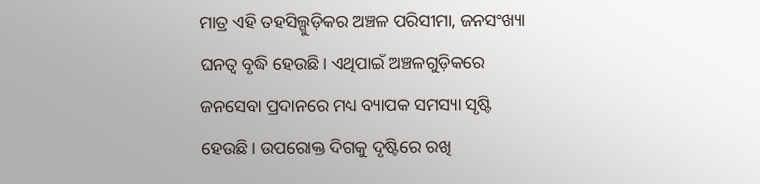ମାତ୍ର ଏହି ତହସିଲ୍ଗୁଡ଼ିକର ଅଞ୍ଚଳ ପରିସୀମା, ଜନସଂଖ୍ୟା ଘନତ୍ୱ ବୃଦ୍ଧି ହେଉଛି। ଏଥିପାଇଁ ଅଞ୍ଚଳଗୁଡ଼ିକରେ ଜନସେବା ପ୍ରଦାନରେ ମଧ୍ୟ ବ୍ୟାପକ ସମସ୍ୟା ସୃଷ୍ଟି ହେଉଛି। ଉପରୋକ୍ତ ଦିଗକୁ ଦୃଷ୍ଟିରେ ରଖି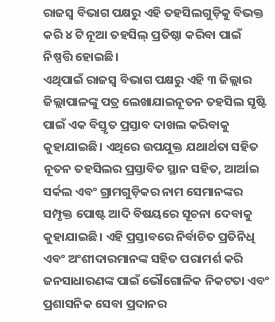ରାଜସ୍ୱ ବିଭାଗ ପକ୍ଷରୁ ଏହି ତହସିଲଗୁଡ଼ିକୁ ବିଭକ୍ତ କରି ୪ ଟି ନୂଆ ତହସିଲ୍ ପ୍ରତିଷ୍ଠା କରିବା ପାଇଁ ନିଷ୍ପତ୍ତି ହୋଇଛି।
ଏଥିପାଇଁ ରାଜସ୍ୱ ବିଭାଗ ପକ୍ଷରୁ ଏହି ୩ ଜିଲ୍ଲାର ଜିଲ୍ଲାପାଳଙ୍କୁ ପତ୍ର ଲେଖାଯାଇନୂତନ ତହସିଲ ସୃଷ୍ଟି ପାଇଁ ଏକ ବିସ୍ତୃତ ପ୍ରସ୍ତାବ ଦାଖଲ କରିବାକୁ କୁହାଯାଇଛି। ଏଥିରେ ଉପଯୁକ୍ତ ଯଥାର୍ଥତା ସହିତ ନୂତନ ତହସିଲର ପ୍ରସ୍ତାବିତ ସ୍ଥାନ ସହିତ, ଆର୍ଆଇ ସର୍କଲ ଏବଂ ଗ୍ରାମଗୁଡ଼ିକର ନାମ ସେମାନଙ୍କର ସମ୍ପୃକ୍ତ ପୋଷ୍ଟ ଆଦି ବିଷୟରେ ସୂଚନା ଦେବାକୁ କୁହାଯାଇଛି। ଏହି ପ୍ରସ୍ତାବରେ ନିର୍ବାଚିତ ପ୍ରତିନିଧି ଏବଂ ଅଂଶୀଦାରମାନଙ୍କ ସହିତ ପରାମର୍ଶ କରି ଜନସାଧାରଣଙ୍କ ପାଇଁ ଭୌଗୋଳିକ ନିକଟତା ଏବଂ ପ୍ରଶାସନିକ ସେବା ପ୍ରଦାନର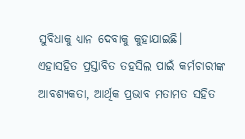ସୁବିଧାକୁ ଧ୍ୟାନ ଦେବାକୁ କୁହାଯାଇଛି। ଏହାସହିତ ପ୍ରସ୍ତାବିତ ତହସିଲ ପାଇଁ କର୍ମଚାରୀଙ୍କ ଆବଶ୍ୟକତା, ଆର୍ଥିକ ପ୍ରଭାବ ମତାମତ ସହିତ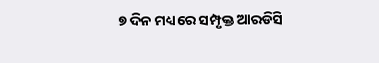୭ ଦିନ ମଧ୍ୟରେ ସମ୍ପୃକ୍ତ ଆରଡିସି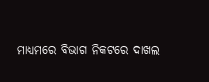ମାଧ୍ୟମରେ ବିଭାଗ ନିକଟରେ ଦାଖଲ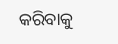କରିବାକୁ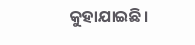କୁହାଯାଇଛି।